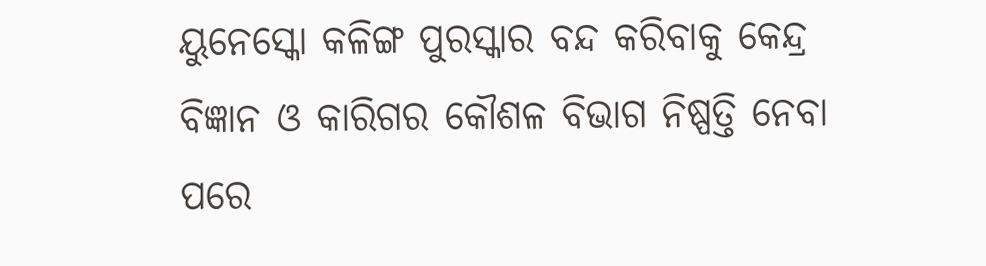ୟୁନେସ୍କୋ କଳିଙ୍ଗ ପୁରସ୍କାର ବନ୍ଦ କରିବାକୁ କେନ୍ଦ୍ର ବିଜ୍ଞାନ ଓ କାରିଗର କୌଶଳ ବିଭାଗ ନିଷ୍ପତ୍ତି ନେବା ପରେ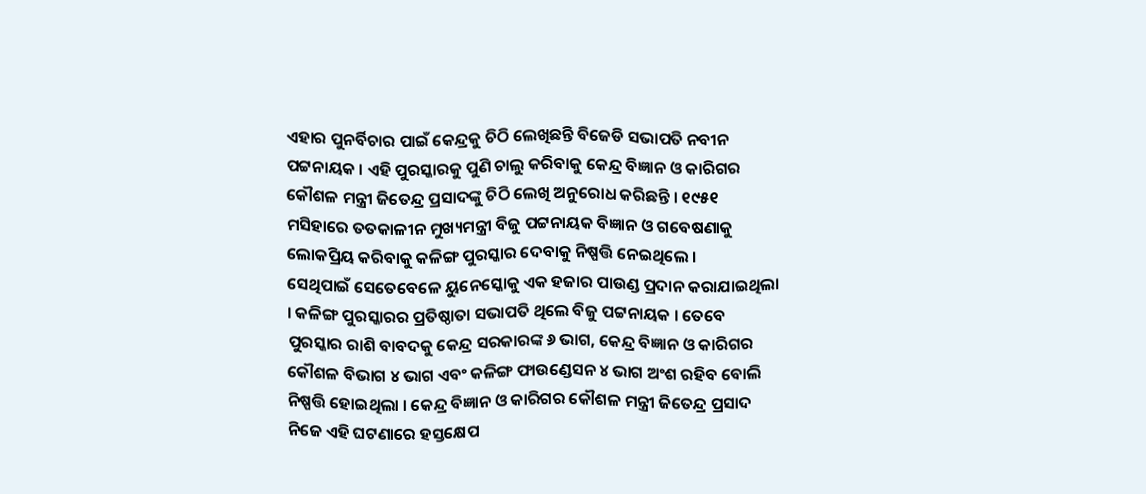ଏହାର ପୁନର୍ବିଚାର ପାଇଁ କେନ୍ଦ୍ରକୁ ଚିଠି ଲେଖିଛନ୍ତି ବିଜେଡି ସଭାପତି ନବୀନ ପଟ୍ଟନାୟକ । ଏହି ପୁରସ୍କାରକୁ ପୁଣି ଚାଲୁ କରିବାକୁ କେନ୍ଦ୍ର ବିଜ୍ଞାନ ଓ କାରିଗର କୌଶଳ ମନ୍ତ୍ରୀ ଜିତେନ୍ଦ୍ର ପ୍ରସାଦଙ୍କୁ ଚିଠି ଲେଖି ଅନୁରୋଧ କରିଛନ୍ତି । ୧୯୫୧ ମସିହାରେ ତତକାଳୀନ ମୁଖ୍ୟମନ୍ତ୍ରୀ ବିଜୁ ପଟ୍ଟନାୟକ ବିଜ୍ଞାନ ଓ ଗବେଷଣାକୁ ଲୋକପ୍ରିୟ କରିବାକୁ କଳିଙ୍ଗ ପୁରସ୍କାର ଦେବାକୁ ନିଷ୍ପତ୍ତି ନେଇଥିଲେ ।
ସେଥିପାଇଁ ସେତେବେଳେ ୟୁନେସ୍କୋକୁ ଏକ ହଜାର ପାଉଣ୍ଡ ପ୍ରଦାନ କରାଯାଇଥିଲା । କଳିଙ୍ଗ ପୁରସ୍କାରର ପ୍ରତିଷ୍ଠାତା ସଭାପତି ଥିଲେ ବିଜୁ ପଟ୍ଟନାୟକ । ତେବେ ପୁରସ୍କାର ରାଶି ବାବଦକୁ କେନ୍ଦ୍ର ସରକାରଙ୍କ ୬ ଭାଗ, କେନ୍ଦ୍ର ବିଜ୍ଞାନ ଓ କାରିଗର କୌଶଳ ବିଭାଗ ୪ ଭାଗ ଏବଂ କଳିଙ୍ଗ ଫାଉଣ୍ଡେସନ ୪ ଭାଗ ଅଂଶ ରହିବ ବୋଲି ନିଷ୍ପତ୍ତି ହୋଇଥିଲା । କେନ୍ଦ୍ର ବିଜ୍ଞାନ ଓ କାରିଗର କୌଶଳ ମନ୍ତ୍ରୀ ଜିତେନ୍ଦ୍ର ପ୍ରସାଦ ନିଜେ ଏହି ଘଟଣାରେ ହସ୍ତକ୍ଷେପ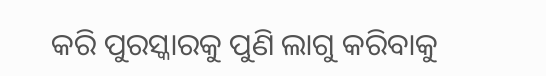କରି ପୁରସ୍କାରକୁ ପୁଣି ଲାଗୁ କରିବାକୁ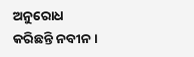ଅନୁରୋଧ କରିଛନ୍ତି ନବୀନ ।